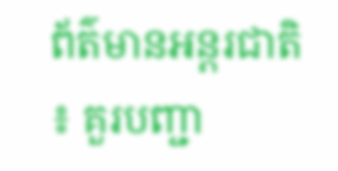ព័ត៌មានអន្តរជាតិ ៖ គួរបញ្ជា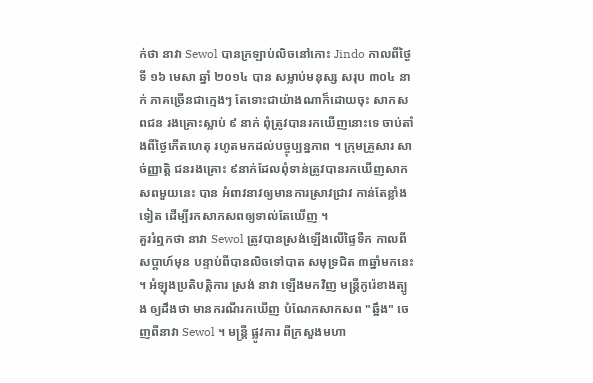ក់ថា នាវា Sewol បានក្រឡាប់លិចនៅកោះ Jindo កាលពីថ្ងៃទី ១៦ មេសា ឆ្នាំ ២០១៤ បាន សម្លាប់មនុស្ស សរុប ៣០៤ នាក់ ភាគច្រើនជាក្មេងៗ តែទោះជាយ៉ាងណាក៏ដោយចុះ សាកសពជន រងគ្រោះស្លាប់ ៩ នាក់ ពុំត្រូវបានរកឃើញនោះទេ ចាប់តាំងពីថ្ងៃកើតហេតុ រហូតមកដល់បច្ចុប្បន្នភាព ។ ក្រុមគ្រួសារ សាច់ញ្ញាត្តិ ជនរងគ្រោះ ៩នាក់ដែលពុំទាន់ត្រូវបានរកឃើញសាកសពមួយនេះ បាន អំពាវនាវឲ្យមានការស្រាវជ្រាវ កាន់តែខ្លាំងទៀត ដើម្បីរកសាកសពឲ្យទាល់តែឃើញ ។
គួររំឮកថា នាវា Sewol ត្រូវបានស្រង់ឡើងលើផ្ទៃទឺក កាលពីសប្តាហ៍មុន បន្ទាប់ពីបានលិចទៅបាត សមុទ្រជិត ៣ឆ្នាំមកនេះ ។ អំឡុងប្រតិបត្តិការ ស្រង់ នាវា ឡើងមកវិញ មន្រ្តីកូរ៉េខាងត្បូង ឲ្យដឹងថា មានករណីរកឃើញ បំណែកសាកសព "ឆ្អឹង" ចេញពីនាវា Sewol ។ មន្រ្តី ផ្លូវការ ពីក្រសួងមហា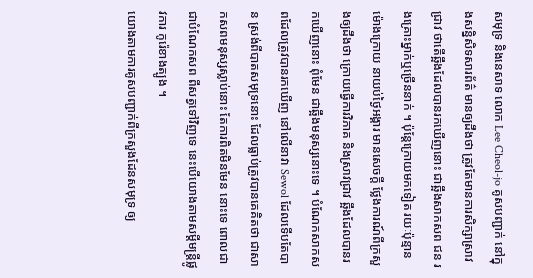សមុទ្រ និងនេសាទ លោក Lee Cheol-jo គូសបញ្ជាក់ នៅក្នុងសន្និសិទសារព័ត៌ មានឲ្យដឹងថា ត្រូវតែមានការសិក្សាស្រាវជ្រាវ ថាតើឆ្អឹងដែលបានរកឃើញនោះ ជាឆ្អឹងសាកសព ជន រងគ្រោះម្នាក់ឬច្រើននាក់ ។ ប៉ុន្តែក្រោយមកទៀត រយៈប៉ុន្មានម៉ោងក្រោយ នាយប់ថ្ងៃអង្គារ មានសេចក្តី ថ្លែងការណ៍ពីក្រសួងឲ្យដឹងថា ក្រោយធ្វើការវិភាគ និងស្រាវជ្រាវ ឆ្អឹងដែលបានរកឃើញនោះ ពុំមែន ជាឆ្អឹងមនុស្សនោះទេ ។ បំណែកសាកសពដែលត្រូវបានរកឃើញ នៅលើនាវា Sewol ដែលទើបតែបាន ស្រង់ពីបាតសមុទ្រនោះ ដែលធ្លាប់ត្រូវបានគេគិតថា ជាសាកសពមនុស្សស្លាប់នោះ តែការពិតមិនមែន នោះទេ ពោលជា ជាបំណែកសព ពីសត្វទៅវិញទេ នេះបើយោងតាមសម្តីមន្រ្តីផ្លូវការ កូរ៉េខាងត្បូង ។
យោងតាមការគូសបញ្ជាក់ពីក្រសួងដែនសមុទ្រ ឲ្យ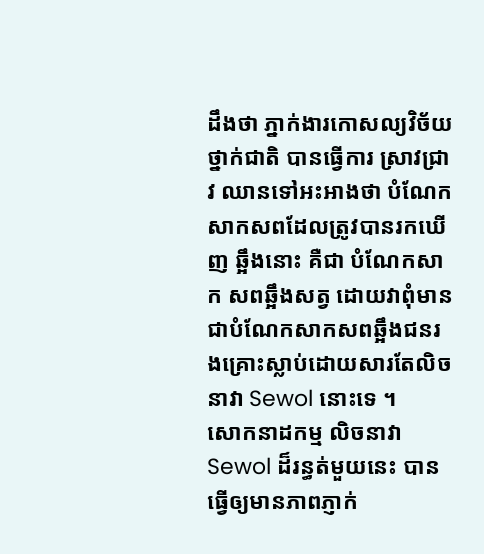ដឹងថា ភ្នាក់ងារកោសល្យវិច័យថ្នាក់ជាតិ បានធ្វើការ ស្រាវជ្រាវ ឈានទៅអះអាងថា បំណែកសាកសពដែលត្រូវបានរកឃើញ ឆ្អឹងនោះ គឺជា បំណែកសាក សពឆ្អឹងសត្វ ដោយវាពុំមានជាបំណែកសាកសពឆ្អឹងជនរងគ្រោះស្លាប់ដោយសារតែលិចនាវា Sewol នោះទេ ។
សោកនាដកម្ម លិចនាវា Sewol ដ៏រន្ធត់មួយនេះ បានធ្វើឲ្យមានភាពភ្ញាក់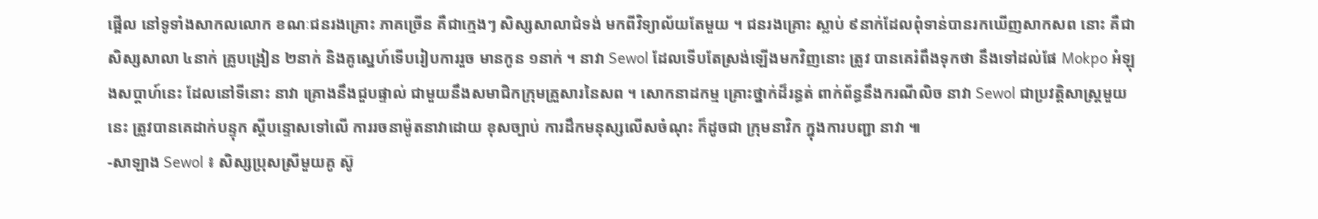ផ្អើល នៅទូទាំងសាកលលោក ខណៈជនរងគ្រោះ ភាគច្រើន គឺជាក្មេងៗ សិស្សសាលាជំទង់ មកពីវិទ្យាល័យតែមួយ ។ ជនរងគ្រោះ ស្លាប់ ៩នាក់ដែលពុំទាន់បានរកឃើញសាកសព នោះ គឺជាសិស្សសាលា ៤នាក់ គ្រូបង្រៀន ២នាក់ និងគូស្នេហ៍ទើបរៀបការរួច មានកូន ១នាក់ ។ នាវា Sewol ដែលទើបតែស្រង់ឡើងមកវិញនោះ ត្រូវ បានគេរំពឹងទុកថា នឹងទៅដល់ផែ Mokpo អំឡុងសប្តាហ៍នេះ ដែលនៅទីនោះ នាវា គ្រោងនឹងជួបផ្ទាល់ ជាមួយនឹងសមាជិកក្រុមគ្រួសារនៃសព ។ សោកនាដកម្ម គ្រោះថ្នាក់ដ៏រន្ធត់ ពាក់ព័ន្ធនឹងករណីលិច នាវា Sewol ជាប្រវត្តិសាស្រ្តមួយនេះ ត្រូវបានគេដាក់បន្ទុក ស្តីបន្ទោសទៅលើ ការរចនាម៉ូតនាវាដោយ ខុសច្បាប់ ការដឹកមនុស្សលើសចំណុះ ក៏ដូចជា ក្រុមនាវិក ក្នុងការបញ្ជា នាវា ៕
-សាឡាង Sewol ៖ សិស្សប្រុសស្រីមួយគូ ស៊ូ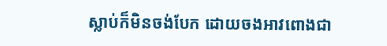ស្លាប់ក៏មិនចង់បែក ដោយចងអាវពោងជា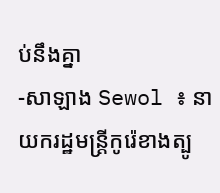ប់នឹងគ្នា
-សាឡាង Sewol ៖ នាយករដ្ឋមន្ដ្រីកូរ៉េខាងត្បូ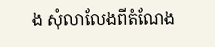ង សុំលាលែងពីតំណែង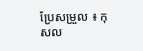ប្រែសម្រួល ៖ កុសល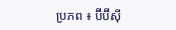ប្រភព ៖ ប៊ីប៊ីស៊ី